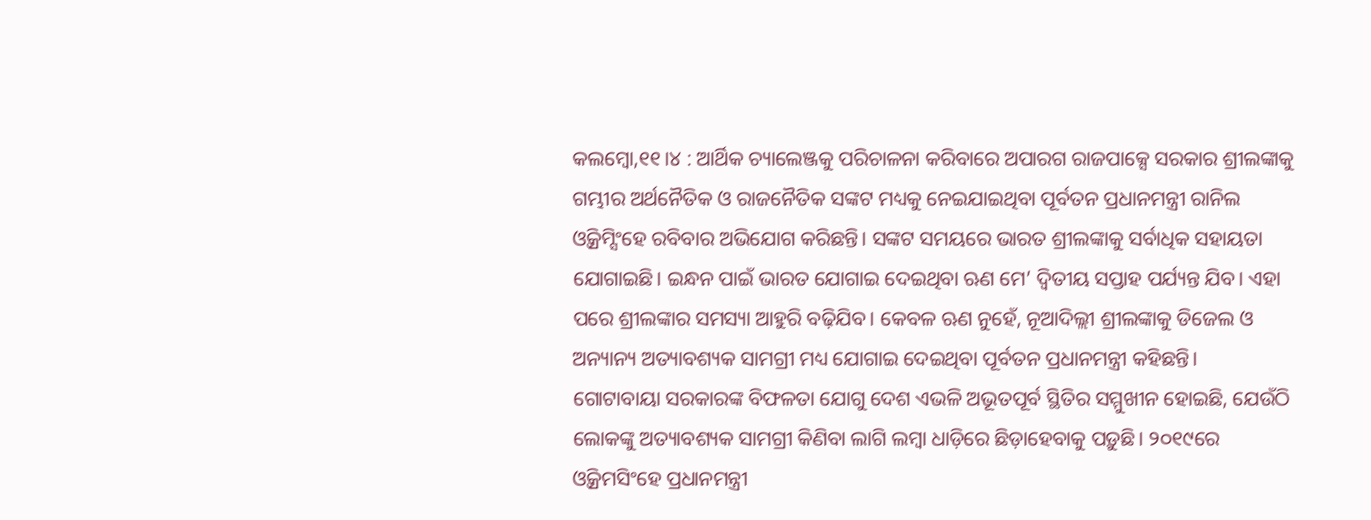କଲମ୍ବୋ,୧୧।୪ : ଆର୍ଥିକ ଚ୍ୟାଲେଞ୍ଜକୁ ପରିଚାଳନା କରିବାରେ ଅପାରଗ ରାଜପାକ୍ସେ ସରକାର ଶ୍ରୀଲଙ୍କାକୁ ଗମ୍ଭୀର ଅର୍ଥନୈତିକ ଓ ରାଜନୈତିକ ସଙ୍କଟ ମଧ୍ୟକୁ ନେଇଯାଇଥିବା ପୂର୍ବତନ ପ୍ରଧାନମନ୍ତ୍ରୀ ରାନିଲ ଓ୍ବିକ୍ରମ୍ସିଂହେ ରବିବାର ଅଭିଯୋଗ କରିଛନ୍ତି। ସଙ୍କଟ ସମୟରେ ଭାରତ ଶ୍ରୀଲଙ୍କାକୁ ସର୍ବାଧିକ ସହାୟତା ଯୋଗାଇଛି। ଇନ୍ଧନ ପାଇଁ ଭାରତ ଯୋଗାଇ ଦେଇଥିବା ଋଣ ମେ’ ଦ୍ୱିତୀୟ ସପ୍ତାହ ପର୍ଯ୍ୟନ୍ତ ଯିବ। ଏହା ପରେ ଶ୍ରୀଲଙ୍କାର ସମସ୍ୟା ଆହୁରି ବଢ଼ିଯିବ। କେବଳ ଋଣ ନୁହେଁ, ନୂଆଦିଲ୍ଲୀ ଶ୍ରୀଲଙ୍କାକୁ ଡିଜେଲ ଓ ଅନ୍ୟାନ୍ୟ ଅତ୍ୟାବଶ୍ୟକ ସାମଗ୍ରୀ ମଧ୍ୟ ଯୋଗାଇ ଦେଇଥିବା ପୂର୍ବତନ ପ୍ରଧାନମନ୍ତ୍ରୀ କହିଛନ୍ତି।
ଗୋଟାବାୟା ସରକାରଙ୍କ ବିଫଳତା ଯୋଗୁ ଦେଶ ଏଭଳି ଅଭୂତପୂର୍ବ ସ୍ଥିତିର ସମ୍ମୁଖୀନ ହୋଇଛି, ଯେଉଁଠି ଲୋକଙ୍କୁ ଅତ୍ୟାବଶ୍ୟକ ସାମଗ୍ରୀ କିଣିବା ଲାଗି ଲମ୍ବା ଧାଡ଼ିରେ ଛିଡ଼ାହେବାକୁ ପଡ଼ୁଛି। ୨୦୧୯ରେ ଓ୍ବିକ୍ରମସିଂହେ ପ୍ରଧାନମନ୍ତ୍ରୀ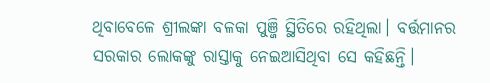ଥିବାବେଳେ ଶ୍ରୀଲଙ୍କା ବଳକା ପୁଞ୍ଜି ସ୍ଥିତିରେ ରହିଥିଲା। ବର୍ତ୍ତମାନର ସରକାର ଲୋକଙ୍କୁ ରାସ୍ତାକୁ ନେଇଆସିଥିବା ସେ କହିଛନ୍ତି।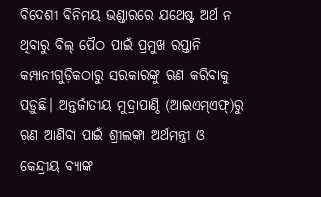ବିଦେଶୀ ବିନିମୟ ଭଣ୍ଡାରରେ ଯଥେଷ୍ଟ ଅର୍ଥ ନ ଥିବାରୁ ବିଲ୍ ପୈଠ ପାଇଁ ପ୍ରମୁଖ ରପ୍ତାନି କମ୍ପାନୀଗୁଡ଼ିକଠାରୁ ସରକାରଙ୍କୁ ଋଣ କରିବାକୁ ପଡ଼ୁଛି। ଅନ୍ତର୍ଜାତୀୟ ମୁଦ୍ରାପାଣ୍ଠି (ଆଇଏମ୍ଏଫ୍)ରୁ ଋଣ ଆଣିବା ପାଇଁ ଶ୍ରୀଲଙ୍କା ଅର୍ଥମନ୍ତ୍ରୀ ଓ କେନ୍ଦ୍ରୀୟ ବ୍ୟାଙ୍କ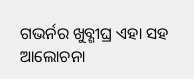ଗଭର୍ନର ଖୁବ୍ଶୀଘ୍ର ଏହା ସହ ଆଲୋଚନା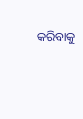କରିବାକୁ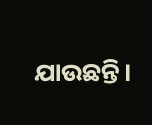ଯାଉଛନ୍ତି।